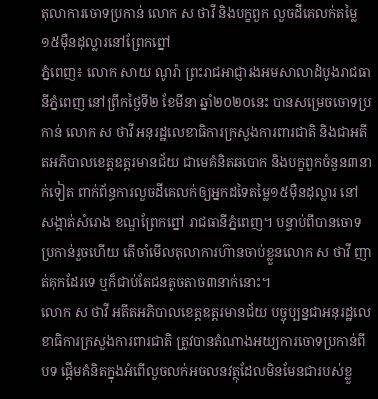តុលាការចោទប្រកាន់ លោក ស ថាវី និងបក្ខពួក លួចដីគេលក់តម្លៃ១៥ម៉ឺនដុល្លារនៅព្រែកព្នៅ
ភ្នំពេញ៖ លោក សាយ ណូរ៉ា ព្រះរាជអាជ្ញារងអមសាលាដំបូងរាជធានីភ្នំពេញ នៅព្រឹកថ្ងៃទី២ ខែមីនា ឆ្នាំ២០២០នេះ បានសម្រេចចោទប្រកាន់ លោក ស ថាវី អនុរដ្ឋលេខាធិការក្រសួងការពារជាតិ និងជាអតីតអភិបាលខេត្តឧត្តរមានជ័យ ជាមេគំនិតឆបោក និងបក្ខពួកចំនួន៣នាក់ទៀត ពាក់ព័ន្ធការលួចដីគេលក់ឲ្យអ្នកដទៃតម្លៃ១៥ម៉ឺនដុល្លារ នៅសង្កាត់សំរោង ខណ្ឌព្រែកព្នៅ រាជធានីភ្នំពេញ។ បន្ទាប់ពីបានចោទប្រកាន់រួចហើយ តើចាំមើលតុលាការហ៊ានចាប់ខ្លួនលោក ស ថាវី ញាត់គុកដែរទេ ឬក៏ជាប់តែជនតូចតាច៣នាក់នោះ។
លោក ស ថាវី អតីតអភិបាលខេត្តឧត្តរមានជ័យ បច្ចុប្បន្នជាអនុរដ្ឋលេខាធិការក្រសួងការពារជាតិ ត្រូវបានតំណាងអយ្យការចោទប្រកាន់ពីបទ ផ្តើមគំនិតក្នុងអំពើលួចលក់អចលនវត្ថុដែលមិនមែនជារបស់ខ្លួ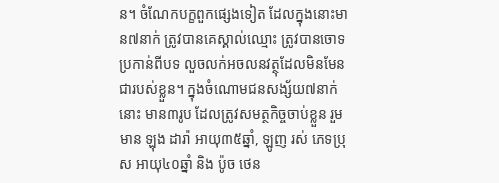ន។ ចំណែកបក្ខពួកផ្សេងទៀត ដែលក្នុងនោះមាន៧នាក់ ត្រូវបានគេស្គាល់ឈ្មោះ ត្រូវបានចោទប្រកាន់ពីបទ លួចលក់អចលនវត្ថុដែលមិនមែនជារបស់ខ្លួន។ ក្នុងចំណោមជនសង្ស័យ៧នាក់នោះ មាន៣រូប ដែលត្រូវសមត្ថកិច្ចចាប់ខ្លួន រួមមាន ឡុង ដារ៉ា អាយុ៣៥ឆ្នាំ, ឡូញ រស់ ភេទប្រុស អាយុ៤០ឆ្នាំ និង ប៉ូច ថេន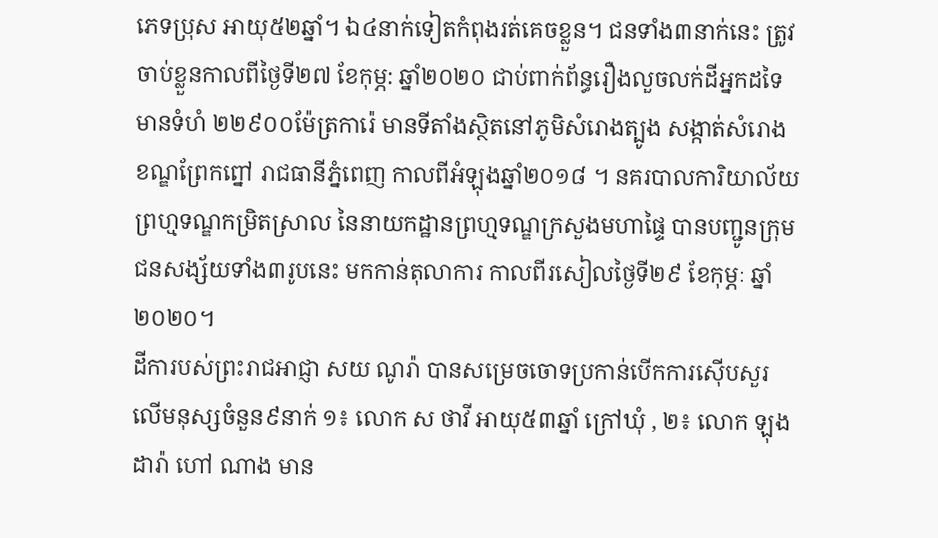ភេទប្រុស អាយុ៥២ឆ្នាំ។ ឯ៤នាក់ទៀតកំពុងរត់គេចខ្លួន។ ជនទាំង៣នាក់នេះ ត្រូវចាប់ខ្លួនកាលពីថ្ងៃទី២៧ ខែកុម្ភ: ឆ្នាំ២០២០ ជាប់ពាក់ព័ន្ធរឿងលួចលក់ដីអ្នកដទៃមានទំហំ ២២៩០០ម៉ែត្រការ៉េ មានទីតាំងស្ថិតនៅភូមិសំរោងត្បូង សង្កាត់សំរោង ខណ្ឌព្រែកព្នៅ រាជធានីភ្នំពេញ កាលពីអំឡុងឆ្នាំ២០១៨ ។ នគរបាលការិយាល័យព្រហ្មទណ្ឌកម្រិតស្រាល នៃនាយកដ្ឋានព្រហ្មទណ្ឌក្រសួងមហាផ្ទៃ បានបញ្ជូនក្រុមជនសង្ស័យទាំង៣រូបនេះ មកកាន់តុលាការ កាលពីរសៀលថ្ងៃទី២៩ ខែកុម្ភៈ ឆ្នាំ២០២០។
ដីការបស់ព្រះរាជអាជ្ញា សយ ណូរ៉ា បានសម្រេចចោទប្រកាន់បើកការស៊ើបសួរ លើមនុស្សចំនួន៩នាក់ ១៖ លោក ស ថាវី អាយុ៥៣ឆ្នាំ ក្រៅឃុំ , ២៖ លោក ឡុង ដារ៉ា ហៅ ណាង មាន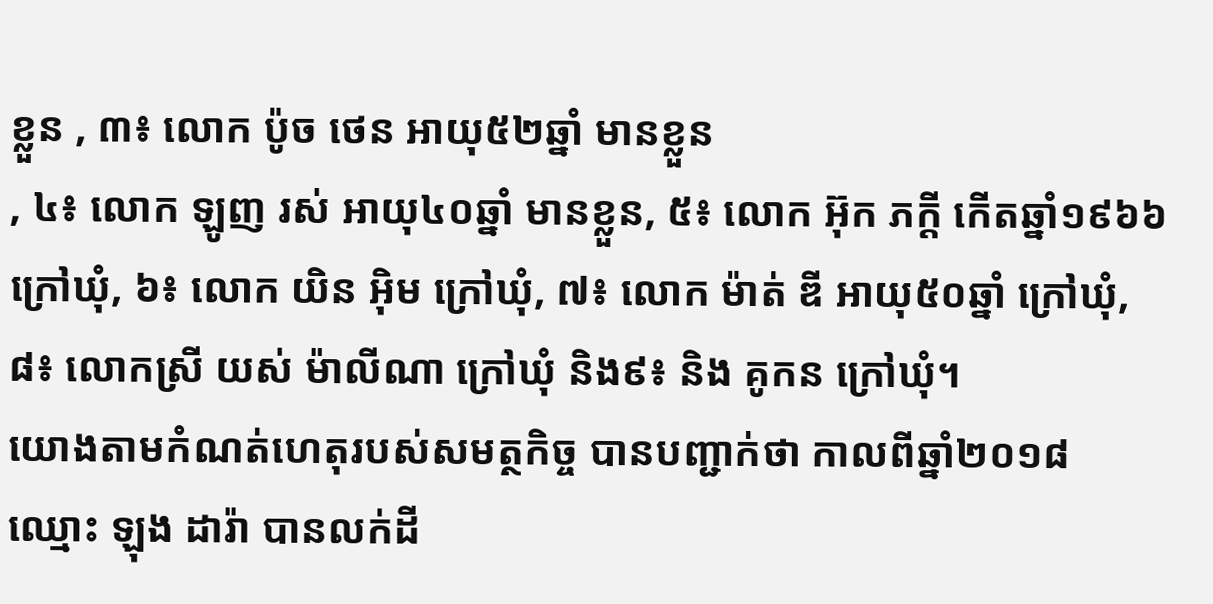ខ្លួន , ៣៖ លោក ប៉ូច ថេន អាយុ៥២ឆ្នាំ មានខ្លួន
, ៤៖ លោក ឡូញ រស់ អាយុ៤០ឆ្នាំ មានខ្លួន, ៥៖ លោក អ៊ុក ភក្តី កើតឆ្នាំ១៩៦៦ ក្រៅឃុំ, ៦៖ លោក យិន អ៊ិម ក្រៅឃុំ, ៧៖ លោក ម៉ាត់ ឌី អាយុ៥០ឆ្នាំ ក្រៅឃុំ, ៨៖ លោកស្រី យស់ ម៉ាលីណា ក្រៅឃុំ និង៩៖ និង គូកន ក្រៅឃុំ។
យោងតាមកំណត់ហេតុរបស់សមត្ថកិច្ច បានបញ្ជាក់ថា កាលពីឆ្នាំ២០១៨ ឈ្មោះ ឡុង ដារ៉ា បានលក់ដី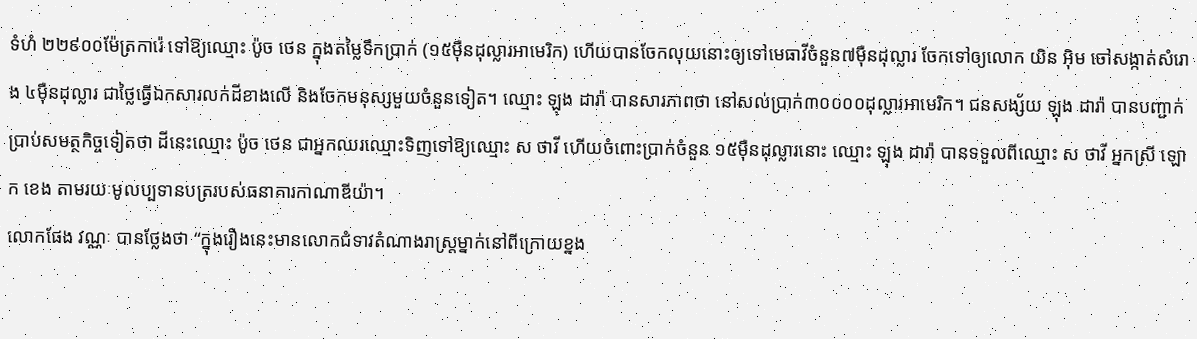ទំហំ ២២៩០០ម៉ែត្រការ៉េ ទៅឱ្យឈ្មោះ ប៉ូច ថេន ក្នុងតម្លៃទឹកប្រាក់ (១៥ម៉ឺនដុល្លារអាមេរិក) ហើយបានចែកលុយនោះឲ្យទៅមេធាវីចំនួន៧ម៉ឺនដុល្លារ ចែកទៅឲ្យលោក យិន អ៊ិម ចៅសង្កាត់សំរោង ៤ម៉ឺនដុល្លារ ជាថ្លៃធ្វើឯកសារលក់ដីខាងលើ និងចែកមនុស្សមួយចំនួនទៀត។ ឈ្មោះ ឡុង ដារ៉ា បានសារភាពថា នៅសល់ប្រាក់៣០០០០ដុល្លារអាមេរិក។ ជនសង្ស័យ ឡុង ដារ៉ា បានបញ្ជាក់ប្រាប់សមត្ថកិច្ចទៀតថា ដីនេះឈ្មោះ ប៉ូច ថេន ជាអ្នកឈរឈ្មោះទិញទៅឱ្យឈ្មោះ ស ថាវី ហើយចំពោះប្រាក់ចំនួន ១៥ម៉ឺនដុល្លារនោះ ឈ្មោះ ឡុង ដារ៉ា បានទទួលពីឈ្មោះ ស ថាវី អ្នកស្រី ឡោក ខេង តាមរយៈមូលប្បទានបត្ររបស់ធនាគារកាណាឌីយ៉ា។
លោកផែង វណ្ណៈ បានថ្លែងថា “ក្នុងរឿងនេះមានលោកជំទាវតំណាងរាស្ត្រម្នាក់នៅពីក្រោយខ្នង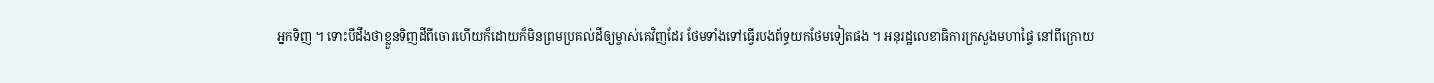អ្នកទិញ ។ ទោះបីដឹងថាខ្លួនទិញដីពីចោរហើយក៏ដោយក៏មិនព្រមប្រគល់ដីឲ្យម្ចាស់គេវិញដែរ ថែមទាំងទៅធ្វើរបងព័ទ្ធយកថែមទៀតផង ។ អនុរដ្ឋលេខាធិការក្រសួងមហាផ្ទៃ នៅពីក្រោយ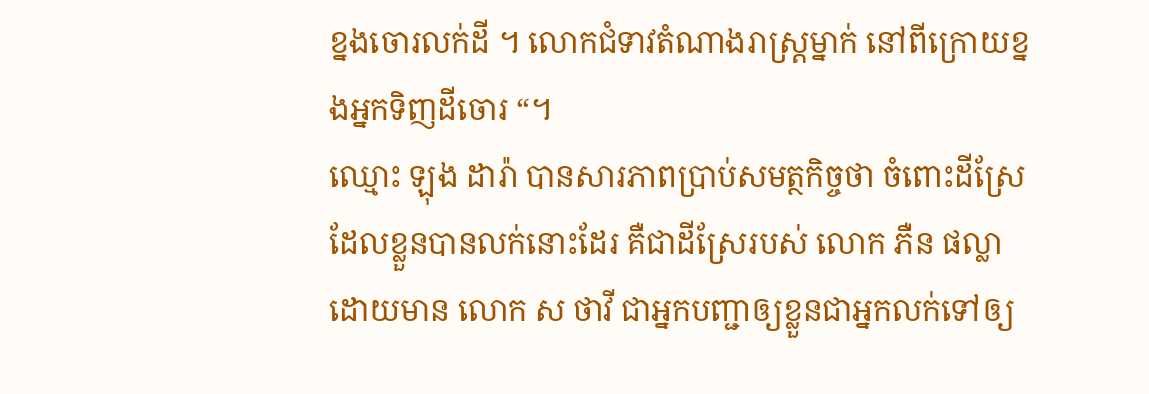ខ្នងចោរលក់ដី ។ លោកជំទាវតំណាងរាស្ត្រម្នាក់ នៅពីក្រោយខ្នងអ្នកទិញដីចោរ “។
ឈ្មោះ ឡុង ដារ៉ា បានសារភាពប្រាប់សមត្ថកិច្ចថា ចំពោះដីស្រែដែលខ្លួនបានលក់នោះដែរ គឺជាដីស្រែរបស់ លោក ភឺន ផល្លា ដោយមាន លោក ស ថាវី ជាអ្នកបញ្ជាឲ្យខ្លួនជាអ្នកលក់ទៅឲ្យ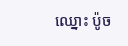ឈ្នោះ ប៉ូច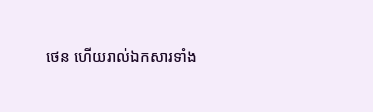ថេន ហើយរាល់ឯកសារទាំង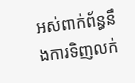អស់ពាក់ព័ន្ធនឹងការទិញលក់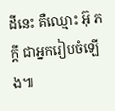ដីនេះ គឺឈ្មោះ អ៊ុ ភក្តី ជាអ្នករៀបចំឡើង៕